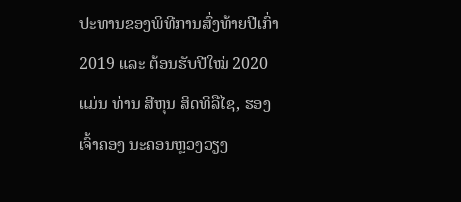ປະທານຂອງພິທີການສົ່ງທ້າຍປີເກົ່າ 2019 ແລະ ຕ້ອນຮັບປີໃໝ່ 2020 ແມ່ນ ທ່ານ ສີຫຸນ ສິດທິລືໄຊ, ຮອງເຈົ້າຄອງ ນະຄອນຫຼວງວຽງ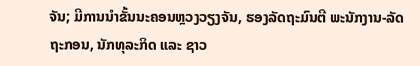ຈັນ; ມີການນຳຂັ້ນນະຄອນຫຼວງວຽງຈັນ, ຮອງລັດຖະມົນຕີ ພະນັກງານ-ລັດຖະກອນ, ນັກທຸລະກິດ ແລະ ຊາວ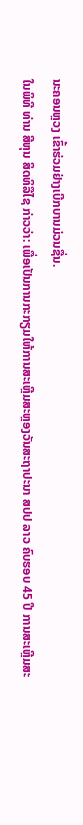ນະຄອນຫຼວງ ເຂົ້າຮ່ວມຢ່າງເບີກບານມ່ວນຊື່ນ.
ໃນພິທີ ທ່ານ ສີຫຸນ ສິດທິລືໄຊ ກ່າວວ່າ: ເພື່ອເປັນການກະກຽມໃຫ້ການສະເຫຼີມສະຫຼອງວັນສະຖາປະນາ ສປປ ລາວ ຄົບຮອບ 45 ປີ ການສະເຫຼີມສະ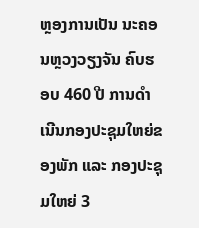ຫຼອງການເປັນ ນະຄອນຫຼວງວຽງຈັນ ຄົບຮອບ 460 ປີ ການດຳເນີນກອງປະຊຸມໃຫຍ່ຂອງພັກ ແລະ ກອງປະຊຸມໃຫຍ່ 3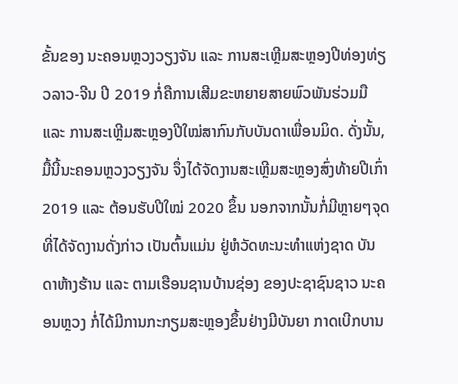ຂັ້ນຂອງ ນະຄອນຫຼວງວຽງຈັນ ແລະ ການສະເຫຼີມສະຫຼອງປີທ່ອງທ່ຽວລາວ-ຈີນ ປີ 2019 ກໍ່ຄືການເສີມຂະຫຍາຍສາຍພົວພັນຮ່ວມມື ແລະ ການສະເຫຼີມສະຫຼອງປີໃໝ່ສາກົນກັບບັນດາເພື່ອນມິດ. ດັ່ງນັ້ນ, ມື້ນີ້ນະຄອນຫຼວງວຽງຈັນ ຈຶ່ງໄດ້ຈັດງານສະເຫຼີມສະຫຼອງສົ່ງທ້າຍປີເກົ່າ 2019 ແລະ ຕ້ອນຮັບປີໃໝ່ 2020 ຂຶ້ນ ນອກຈາກນັ້ນກໍ່ມີຫຼາຍໆຈຸດທີ່ໄດ້ຈັດງານດັ່ງກ່າວ ເປັນຕົ້ນແມ່ນ ຢູ່ຫໍວັດທະນະທຳແຫ່ງຊາດ ບັນດາຫ້າງຮ້ານ ແລະ ຕາມເຮືອນຊານບ້ານຊ່ອງ ຂອງປະຊາຊົນຊາວ ນະຄອນຫຼວງ ກໍ່ໄດ້ມີການກະກຽມສະຫຼອງຂຶ້ນຢ່າງມີບັນຍາ ກາດເບີກບານ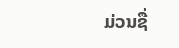ມ່ວນຊື່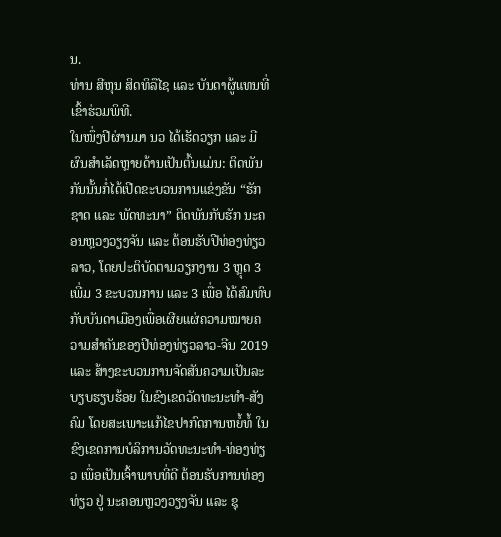ນ.
ທ່ານ ສີຫຸນ ສິດທິລືໄຊ ແລະ ບັນດາຜູ້ແທນທີ່ເຂົ້າຮ່ວມພິທີ.
ໃນໜຶ່ງປີຜ່ານມາ ນວ ໄດ້ເຮັດວຽກ ແລະ ມີຜົນສຳເລັດຫຼາຍດ້ານເປັນຕົ້ນແມ່ນ: ຕິດພັນກັນນັ້ນກໍ່ໄດ້ເປີດຂະບວນການແຂ່ງຂັນ “ຮັກຊາດ ແລະ ພັດທະນາ” ຕິດພັນກັບຮັກ ນະຄອນຫຼວງວຽງຈັນ ແລະ ຕ້ອນຮັບປີທ່ອງທ່ຽວລາວ, ໂດຍປະຕິບັດຕາມວຽກງານ 3 ຫຼຸດ 3 ເພີ່ມ 3 ຂະບວນການ ແລະ 3 ເພື່ອ ໄດ້ສົມທົບກັບບັນດາເມືອງເພື່ອເຜີຍແຜ່ຄວາມໝາຍຄວາມສຳຄັນຂອງປີທ່ອງທ່ຽວລາວ-ຈີນ 2019 ແລະ ສ້າງຂະບວນການຈັດສັນຄວາມເປັນລະບຽບຮຽບຮ້ອຍ ໃນຂົງເຂດວັດທະນະທຳ-ສັງຄົມ ໂດຍສະເພາະແກ້ໄຂປາກົດການຫຍໍ້ທໍ້ ໃນຂົງເຂດການບໍລິການວັດທະນະທຳ-ທ່ອງທ່ຽວ ເພື່ອເປັນເຈົ້າພາບທີ່ດີ ຕ້ອນຮັບການທ່ອງທ່ຽວ ຢູ່ ນະຄອນຫຼວງວຽງຈັນ ແລະ ຊຸ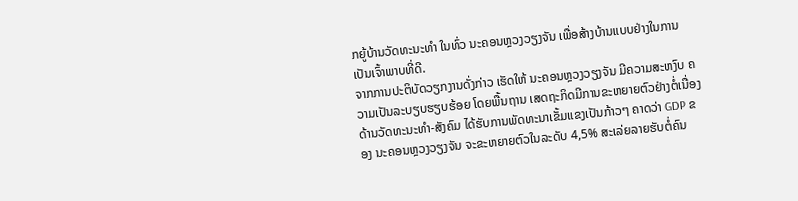ກຍູ້ບ້ານວັດທະນະທຳ ໃນທົ່ວ ນະຄອນຫຼວງວຽງຈັນ ເພື່ອສ້າງບ້ານແບບຢ່າງໃນການເປັນເຈົ້າພາບທີ່ດີ.
ຈາກການປະຕິບັດວຽກງານດັ່ງກ່າວ ເຮັດໃຫ້ ນະຄອນຫຼວງວຽງຈັນ ມີຄວາມສະຫງົບ ຄວາມເປັນລະບຽບຮຽບຮ້ອຍ ໂດຍພື້ນຖານ ເສດຖະກິດມີການຂະຫຍາຍຕົວຢ່າງຕໍ່ເນື່ອງ ດ້ານວັດທະນະທຳ-ສັງຄົມ ໄດ້ຮັບການພັດທະນາເຂັ້ມແຂງເປັນກ້າວໆ ຄາດວ່າ GDP ຂອງ ນະຄອນຫຼວງວຽງຈັນ ຈະຂະຫຍາຍຕົວໃນລະດັບ 4,5% ສະເລ່ຍລາຍຮັບຕໍ່ຄົນ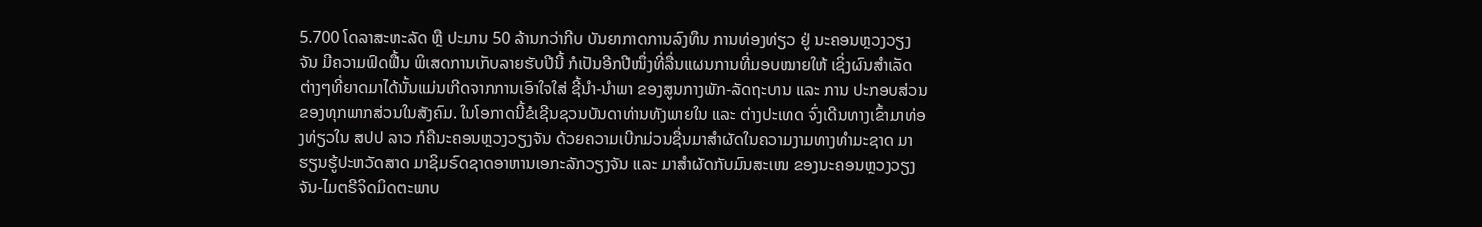5.700 ໂດລາສະຫະລັດ ຫຼື ປະມານ 50 ລ້ານກວ່າກີບ ບັນຍາກາດການລົງທຶນ ການທ່ອງທ່ຽວ ຢູ່ ນະຄອນຫຼວງວຽງຈັນ ມີຄວາມຟົດຟື້ນ ພິເສດການເກັບລາຍຮັບປີນີ້ ກໍເປັນອີກປີໜຶ່ງທີ່ລື່ນແຜນການທີ່ມອບໝາຍໃຫ້ ເຊິ່ງຜົນສຳເລັດຕ່າງໆທີ່ຍາດມາໄດ້ນັ້ນແມ່ນເກີດຈາກການເອົາໃຈໃສ່ ຊີ້ນຳ-ນຳພາ ຂອງສູນກາງພັກ-ລັດຖະບານ ແລະ ການ ປະກອບສ່ວນຂອງທຸກພາກສ່ວນໃນສັງຄົມ. ໃນໂອກາດນີ້ຂໍເຊີນຊວນບັນດາທ່ານທັງພາຍໃນ ແລະ ຕ່າງປະເທດ ຈົ່ງເດີນທາງເຂົ້າມາທ່ອງທ່ຽວໃນ ສປປ ລາວ ກໍຄືນະຄອນຫຼວງວຽງຈັນ ດ້ວຍຄວາມເບີກມ່ວນຊື່ນມາສຳຜັດໃນຄວາມງາມທາງທຳມະຊາດ ມາຮຽນຮູ້ປະຫວັດສາດ ມາຊິມຣົດຊາດອາຫານເອກະລັກວຽງຈັນ ແລະ ມາສຳຜັດກັບມົນສະເໜ ຂອງນະຄອນຫຼວງວຽງຈັນ-ໄມຕຣີຈິດມິດຕະພາບ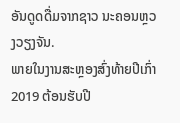ອັນດູດດື່ມຈາກຊາວ ນະຄອນຫຼວງວຽງຈັນ.
ພາຍໃນງານສະຫຼອງສົ່ງທ້າຍປີເກົ່າ 2019 ຕ້ອນຮັບປີ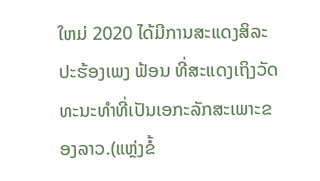ໃຫມ່ 2020 ໄດ້ມີການສະແດງສິລະປະຮ້ອງເພງ ຟ້ອນ ທີ່ສະແດງເຖິງວັດທະນະທຳທີ່ເປັນເອກະລັກສະເພາະຂອງລາວ.(ແຫຼ່ງຂໍ້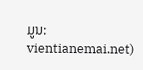ມູນ: vientianemai.net)